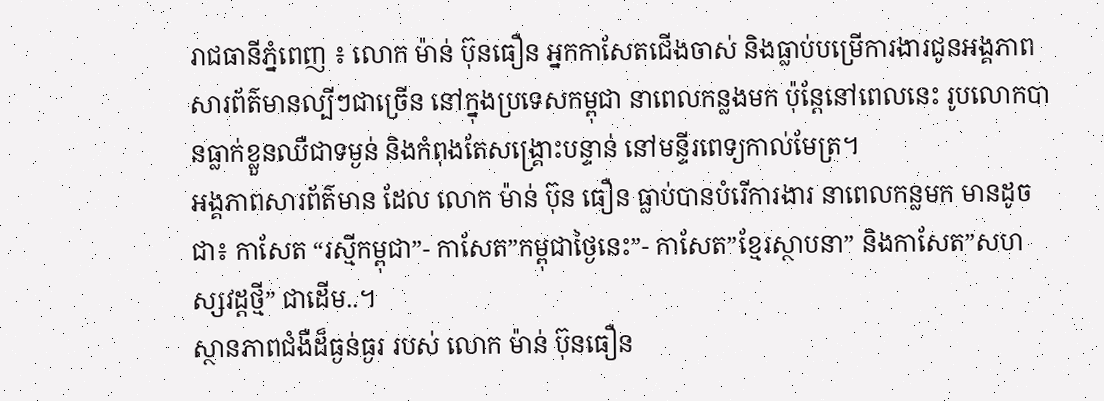រាជធានីភ្នំពេញ ៖ លោក ម៉ាន់ ប៊ុនធឿន អ្នកកាសែតជើងចាស់ និងធ្លាប់បម្រើការងារជូនអង្គភាពសារព័ត៌មានល្បីៗជាច្រើន នៅក្នុងប្រទេសកម្ពុជា នាពេលកន្លងមក ប៉ុន្តែនៅពេលនេះ រូបលោកបានធ្លាក់ខ្លួនឈឺជាទម្ងន់ និងកំពុងតែសង្គ្រោះបន្ទាន់ នៅមន្ទីរពេទ្យកាល់មែត្រ។
អង្គភាពសារព័ត៌មាន ដែល លោក ម៉ាន់ ប៊ុន ធឿន ធ្លាប់បានបំរើការងារ នាពេលកន្លមក មានដូចជា៖ កាសែត “រស្មីកម្ពុជា”- កាសែត”កម្ពុជាថ្ងៃនេះ”- កាសែត”ខ្មែរស្ថាបនា” និងកាសែត”សហស្សវដ្តថ្មី” ជាដើម..។
ស្ថានភាពជំងឺដ៏ធ្ងន់ធ្ងរ របស់ លោក ម៉ាន់ ប៊ុនធឿន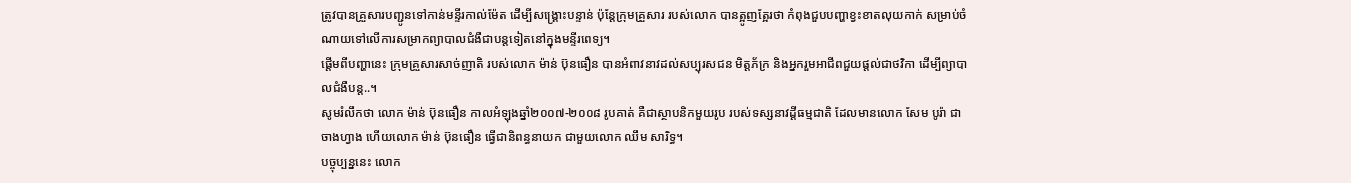ត្រូវបានគ្រួសារបញ្ជូនទៅកាន់មន្ទីរកាល់ម៉ែត ដើម្បីសង្គ្រោះបន្ទាន់ ប៉ុន្តែក្រុមគ្រួសារ របស់លោក បានត្អូញត្អែរថា កំពុងជួបបញ្ហាខ្វះខាតលុយកាក់ សម្រាប់ចំណាយទៅលើការសម្រាកព្យាបាលជំងឺជាបន្តទៀតនៅក្នុងមន្ទីរពេទ្យ។
ផ្តើមពីបញ្ហានេះ ក្រុមគ្រួសារសាច់ញាតិ របស់លោក ម៉ាន់ ប៊ុនធឿន បានអំពាវនាវដល់សប្បុរសជន មិត្តភ័ក្រ និងអ្នករួមអាជីពជួយផ្តល់ជាថវិកា ដើម្បីព្យាបាលជំងឺបន្ត..។
សូមរំលឹកថា លោក ម៉ាន់ ប៊ុនធឿន កាលអំឡុងឆ្នាំ២០០៧-២០០៨ រូបគាត់ គឺជាស្ថាបនិកមួយរូប របស់ទស្សនាវដ្តីធម្មជាតិ ដែលមានលោក សែម បូរ៉ា ជាចាងហ្វាង ហើយលោក ម៉ាន់ ប៊ុនធឿន ធ្វើជានិពន្ធនាយក ជាមួយលោក ឈឹម សារិទ្ធ។
បច្ចុប្បន្ននេះ លោក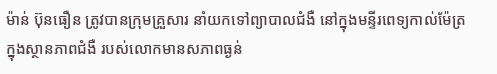ម៉ាន់ ប៊ុនធឿន ត្រូវបានក្រុមគ្រួសារ នាំយកទៅព្យាបាលជំងឺ នៅក្នុងមន្ទីរពេទ្យកាល់ម៉ែត្រ ក្នុងស្ថានភាពជំងឺ របស់លោកមានសភាពធ្ងន់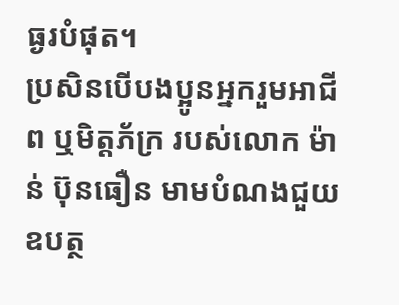ធ្ងរបំផុត។
ប្រសិនបើបងប្អូនអ្នករួមអាជីព ឬមិត្តភ័ក្រ របស់លោក ម៉ាន់ ប៊ុនធឿន មាមបំណងជួយឧបត្ថ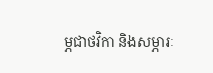ម្ភជាថវិកា និងសម្ភារៈ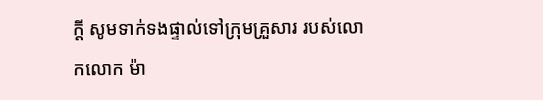ក្តី សូមទាក់ទងផ្ទាល់ទៅក្រុមគ្រួសារ របស់លោកលោក ម៉ា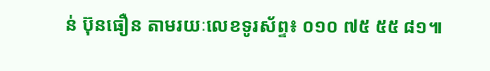ន់ ប៊ុនធឿន តាមរយៈលេខទូរស័ព្ទ៖ ០១០ ៧៥ ៥៥ ៨១៕